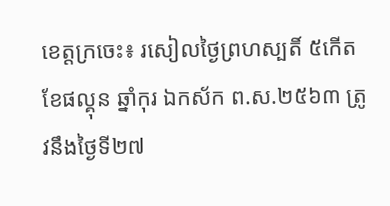ខេត្តក្រចេះ៖ រសៀលថ្ងៃព្រហស្បតិ៍ ៥កើត ខែផល្គុន ឆ្នាំកុរ ឯកស័ក ព.ស.២៥៦៣ ត្រូវនឹងថ្ងៃទី២៧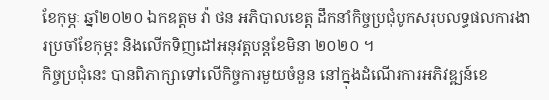ខែកុម្ភៈ ឆ្នាំ២០២០ ឯកឧត្តម វ៉ា ថន អភិបាលខេត្ត ដឹកនាំកិច្ចប្រជុំបូកសរុបលទ្ធផលការងារប្រចាំខែកុម្ភះ និងលើកទិញដៅអនុវត្តបន្តខែមិនា ២០២០ ។
កិច្ចប្រជុំនេះ បានពិភាក្សាទៅលើកិច្ចការមួយចំនួន នៅក្នុងដំណើរការអភិវឌ្ឍន៍ខេ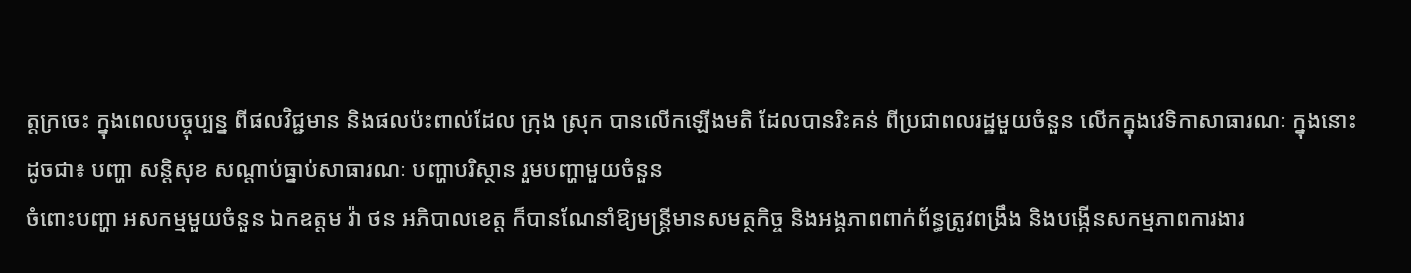ត្តក្រចេះ ក្នុងពេលបច្ចុប្បន្ន ពីផលវិជ្ជមាន និងផលប៉ះពាល់ដែល ក្រុង ស្រុក បានលើកឡើងមតិ ដែលបានរិះគន់ ពីប្រជាពលរដ្ឋមួយចំនួន លើកក្នុងវេទិកាសាធារណៈ ក្នុងនោះដូចជា៖ បញ្ហា សន្តិសុខ សណ្តាប់ធ្នាប់សាធារណៈ បញ្ហាបរិស្ថាន រួមបញ្ហាមួយចំនួន
ចំពោះបញ្ហា អសកម្មមួយចំនួន ឯកឧត្តម វ៉ា ថន អភិបាលខេត្ត ក៏បានណែនាំឱ្យមន្ត្រីមានសមត្ថកិច្ច និងអង្គភាពពាក់ព័ន្ធត្រូវពង្រឹង និងបង្កើនសកម្មភាពការងារ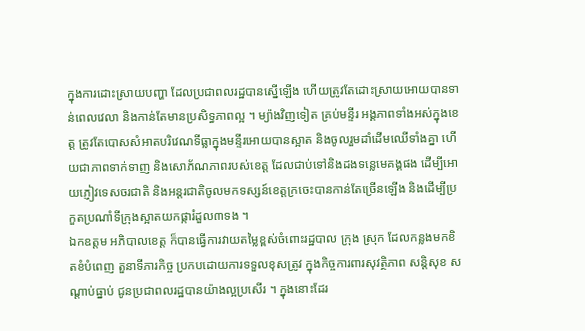ក្នុងការដោះស្រាយបញ្ហា ដែលប្រជាពលរដ្ឋបានស្នើឡើង ហើយត្រូវតែដោះស្រាយអោយបានទាន់ពេលវេលា និងកាន់តែមានប្រសិទ្ធភាពល្អ ។ ម្យ៉ាងវិញទៀត គ្រប់មន្ទីរ អង្គភាពទាំងអស់ក្នុងខេត្ត ត្រូវតែបោសសំអាតបរិវេណទីធ្លាក្នុងមន្ទីរអោយបានស្អាត និងចូលរួមដាំដើមឈើទាំងគ្នា ហើយជាភាពទាក់ទាញ និងសោភ័ណភាពរបស់ខេត្ត ដែលជាប់ទៅនិងដងទន្លេមេគង្គផង ដើម្បីអោយភ្ញៀវទេសចរជាតិ និងអន្តរជាតិចូលមកទស្សន៍ខេត្តក្រចេះបានកាន់តែច្រើនឡើង និងដើម្បីប្រកួតប្រណាំទីក្រុងស្អាតយកផ្ការំដួល៣ទង ។
ឯកឧត្តម អភិបាលខេត្ត ក៏បានធ្វើការវាយតម្លៃខ្ពស់ចំពោះរដ្ឋបាល ក្រុង ស្រុក ដែលកន្លងមកខិតខំបំពេញ តួនាទីភារកិច្ច ប្រកបដោយការទទួលខុសត្រូវ ក្នុងកិច្ចការពារសុវត្ថិភាព សន្តិសុខ សណ្តាប់ធ្នាប់ ជូនប្រជាពលរដ្ឋបានយ៉ាងល្អប្រសើរ ។ ក្នុងនោះដែរ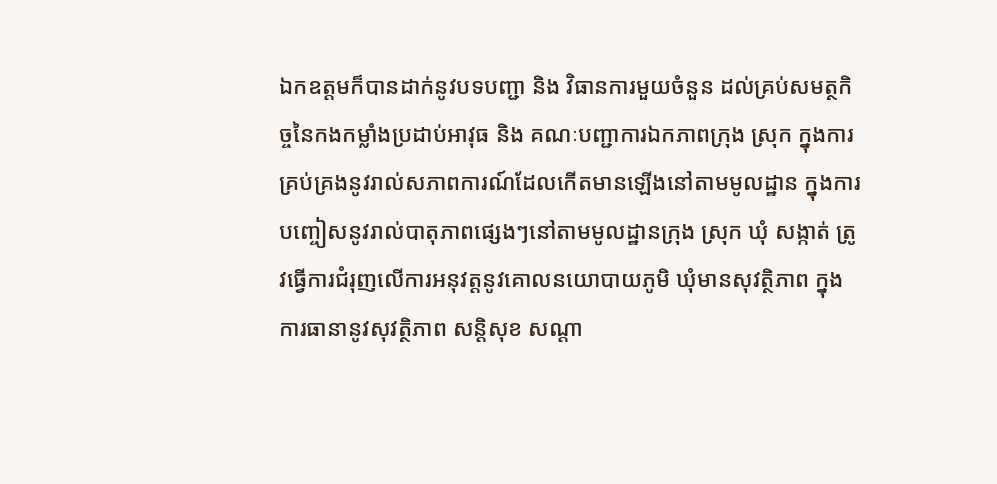ឯកឧត្តមក៏បានដាក់នូវបទបញ្ជា និង វិធានការមួយចំនួន ដល់គ្រប់សមត្ថកិច្ចនៃកងកម្លាំងប្រដាប់អាវុធ និង គណៈបញ្ជាការឯកភាពក្រុង ស្រុក ក្នុងការគ្រប់គ្រងនូវរាល់សភាពការណ៍ដែលកើតមានឡើងនៅតាមមូលដ្ឋាន ក្នុងការបញ្ចៀសនូវរាល់បាតុភាពផ្សេងៗនៅតាមមូលដ្ឋានក្រុង ស្រុក ឃុំ សង្កាត់ ត្រូវធ្វើការជំរុញលើការអនុវត្តនូវគោលនយោបាយភូមិ ឃុំមានសុវត្ថិភាព ក្នុងការធានានូវសុវត្ថិភាព សន្តិសុខ សណ្តា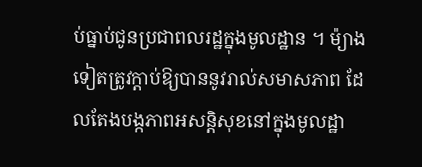ប់ធ្នាប់ជូនប្រជាពលរដ្ឋក្នុងមូលដ្ឋាន ។ ម៉្យាងទៀតត្រូវក្តាប់ឱ្យបាននូវរាល់សមាសភាព ដែលតែងបង្កភាពអសន្តិសុខនៅក្នុងមូលដ្ឋា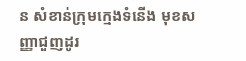ន សំខាន់ក្រុមក្មេងទំនើង មុខសញ្ញាជួញដូរ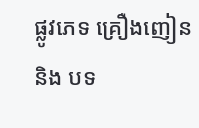ផ្លូវភេទ គ្រឿងញៀន និង បទ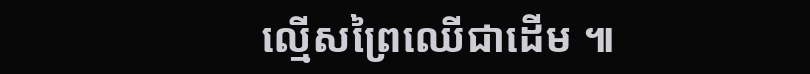ល្មើសព្រៃឈើជាដើម ៕